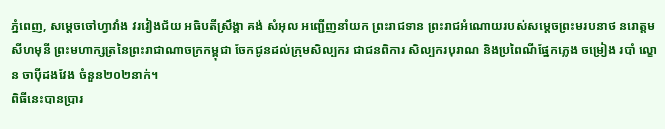ភ្នំពេញ, សម្តេចចៅហ្វាវាំង វរវៀងជ័យ អធិបតីស្រឹង្គា គង់ សំអុល អញ្ជើញនាំយក ព្រះរាជទាន ព្រះរាជអំណោយរបស់សម្តេចព្រះមរបនាថ នរោត្តម សីហមុនី ព្រះមហាក្សត្រនៃព្រះរាជាណាចក្រកម្ពុជា ចែកជូនដល់ក្រុមសិល្បករ ជាជនពិការ សិល្បករបុរាណ និងប្រពៃណីផ្នែកភ្លេង ចម្រៀង របាំ ល្ខោន ចាប៉ីដងវែង ចំនួន២០២នាក់។
ពិធីនេះបានប្រារ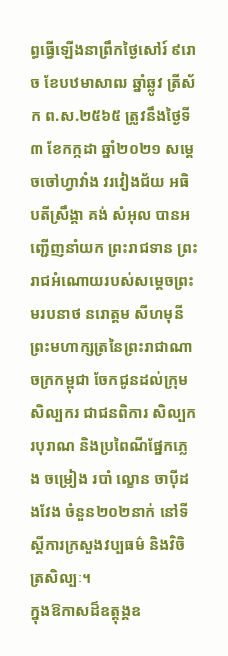ព្ធធ្វើឡើងនាព្រឹកថ្ងៃសៅរ៍ ៩រោច ខែបឋមាសាឍ ឆ្នាំឆ្លូវ ត្រីស័ក ព.ស.២៥៦៥ ត្រូវនឹងថ្ងៃទី៣ ខែកក្កដា ឆ្នាំ២០២១ សម្តេចចៅហ្វាវាំង វរវៀងជ័យ អធិបតីស្រឹង្គា គង់ សំអុល បានអញ្ជើញនាំយក ព្រះរាជទាន ព្រះរាជអំណោយរបស់សម្តេចព្រះមរបនាថ នរោត្តម សីហមុនី ព្រះមហាក្សត្រនៃព្រះរាជាណាចក្រកម្ពុជា ចែកជូនដល់ក្រុមសិល្បករ ជាជនពិការ សិល្បករបុរាណ និងប្រពៃណីផ្នែកភ្លេង ចម្រៀង របាំ ល្ខោន ចាប៉ីដងវែង ចំនួន២០២នាក់ នៅទីស្តីការក្រសួងវប្បធម៌ និងវិចិត្រសិល្បៈ។
ក្នុងឱកាសដ៏ឧត្តុង្គឧ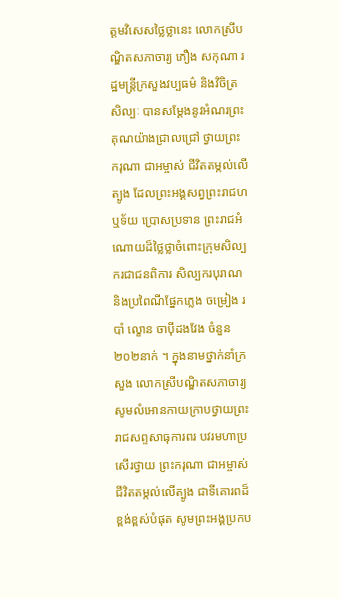ត្តមវិសេសថ្លៃថ្លានេះ លោកស្រីបណ្ឌិតសភាចារ្យ ភឿង សកុណា រដ្ឋមន្ត្រីក្រសួងវប្បធម៌ និងវិចិត្រសិល្បៈ បានសម្តែងនូវអំណរព្រះគុណយ៉ាងជ្រាលជ្រៅ ថ្វាយព្រះករុណា ជាអម្ចាស់ ជីវិតតម្កល់លើត្បូង ដែលព្រះអង្គសព្វព្រះរាជហឬទ័យ ប្រោសប្រទាន ព្រះរាជអំណោយដ៏ថ្លៃថ្លាចំពោះក្រុមសិល្បករជាជនពិការ សិល្បករបុរាណ និងប្រពៃណីផ្នែកភ្លេង ចម្រៀង របាំ ល្ខោន ចាប៉ីដងវែង ចំនួន២០២នាក់ ។ ក្នុងនាមថ្នាក់នាំក្រសួង លោកស្រីបណ្ឌិតសភាចារ្យ សូមលំអោនកាយក្រាបថ្វាយព្រះរាជសព្ទសាធុការពរ បវរមហាប្រសើរថ្វាយ ព្រះករុណា ជាអម្ចាស់ ជីវិតតម្កល់លើត្បូង ជាទីគោរពដ៏ខ្ពង់ខ្ពស់បំផុត សូមព្រះអង្គប្រកប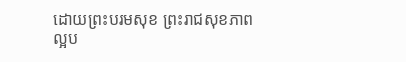ដោយព្រះបរមសុខ ព្រះរាជសុខភាពល្អប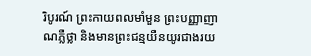រិបូរណ៍ ព្រះកាយពលមាំមួន ព្រះបញ្ញាញាណភ្លឺថ្លា និងមានព្រះជន្មយឺនយូរជាងរយ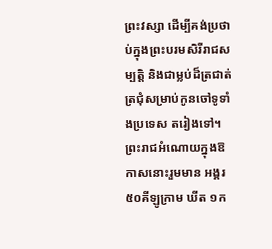ព្រះវស្សា ដើម្បីគង់ប្រថាប់ក្នុងព្រះបរមសិរីរាជសម្បត្តិ និងជាម្លប់ដ៏ត្រជាត់ត្រជុំសម្រាប់កូនចៅទូទាំងប្រទេស តរៀងទៅ។
ព្រះរាជអំណោយក្នុងឱកាសនោះរួមមាន អង្គរ ៥០គីឡូក្រាម ឃីត ១ក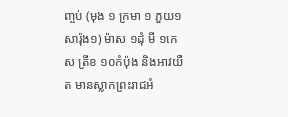ញ្ចប់ (មុង ១ ក្រមា ១ ភួយ១ សារ៉ុង១) ម៉ាស ១ដុំ មី ១កេស ត្រីខ ១០កំប៉ុង និងអាវយឺត មានស្លាកព្រះរាជអំ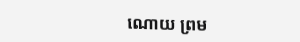ណោយ ព្រម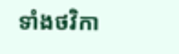ទាំងថវិកា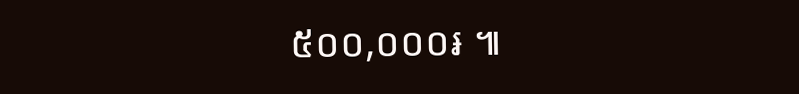៥០០,០០០៛ ៕